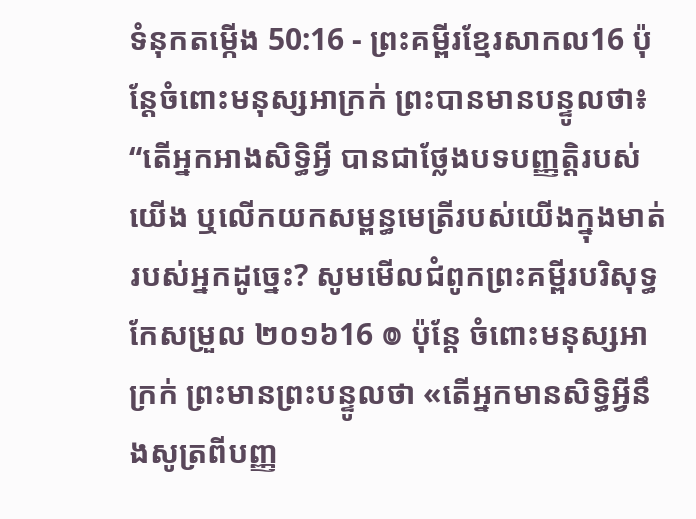ទំនុកតម្កើង 50:16 - ព្រះគម្ពីរខ្មែរសាកល16 ប៉ុន្តែចំពោះមនុស្សអាក្រក់ ព្រះបានមានបន្ទូលថា៖ “តើអ្នកអាងសិទ្ធិអ្វី បានជាថ្លែងបទបញ្ញត្តិរបស់យើង ឬលើកយកសម្ពន្ធមេត្រីរបស់យើងក្នុងមាត់របស់អ្នកដូច្នេះ? សូមមើលជំពូកព្រះគម្ពីរបរិសុទ្ធកែសម្រួល ២០១៦16 ៙ ប៉ុន្ដែ ចំពោះមនុស្សអាក្រក់ ព្រះមានព្រះបន្ទូលថា «តើអ្នកមានសិទ្ធិអ្វីនឹងសូត្រពីបញ្ញ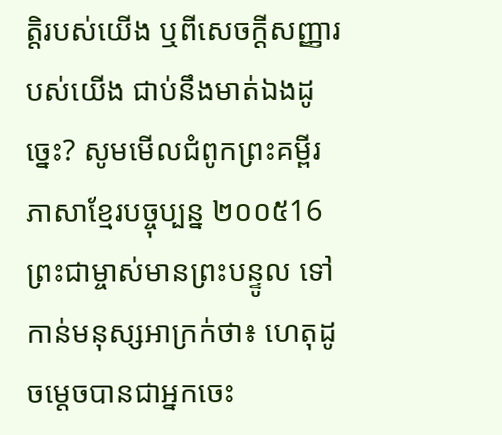ត្តិរបស់យើង ឬពីសេចក្ដីសញ្ញារបស់យើង ជាប់នឹងមាត់ឯងដូច្នេះ? សូមមើលជំពូកព្រះគម្ពីរភាសាខ្មែរបច្ចុប្បន្ន ២០០៥16 ព្រះជាម្ចាស់មានព្រះបន្ទូល ទៅកាន់មនុស្សអាក្រក់ថា៖ ហេតុដូចម្ដេចបានជាអ្នកចេះ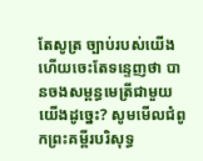តែសូត្រ ច្បាប់របស់យើង ហើយចេះតែទន្ទេញថា បានចងសម្ពន្ធមេត្រីជាមួយយើងដូច្នេះ? សូមមើលជំពូកព្រះគម្ពីរបរិសុទ្ធ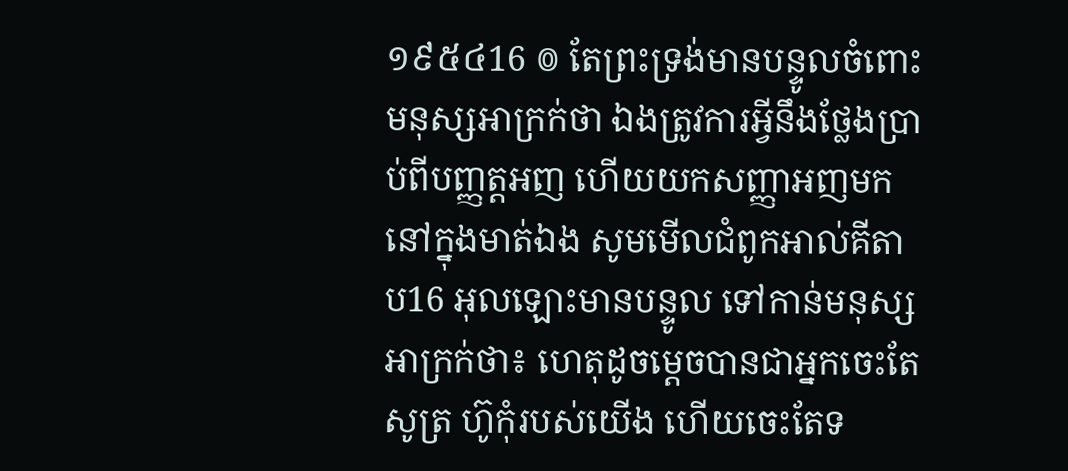១៩៥៤16 ៙ តែព្រះទ្រង់មានបន្ទូលចំពោះមនុស្សអាក្រក់ថា ឯងត្រូវការអ្វីនឹងថ្លែងប្រាប់ពីបញ្ញត្តអញ ហើយយកសញ្ញាអញមកនៅក្នុងមាត់ឯង សូមមើលជំពូកអាល់គីតាប16 អុលឡោះមានបន្ទូល ទៅកាន់មនុស្សអាក្រក់ថា៖ ហេតុដូចម្ដេចបានជាអ្នកចេះតែសូត្រ ហ៊ូកុំរបស់យើង ហើយចេះតែទ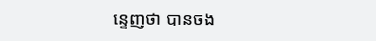ន្ទេញថា បានចង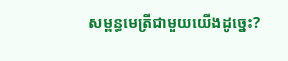សម្ពន្ធមេត្រីជាមួយយើងដូច្នេះ?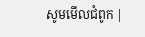សូមមើលជំពូក |